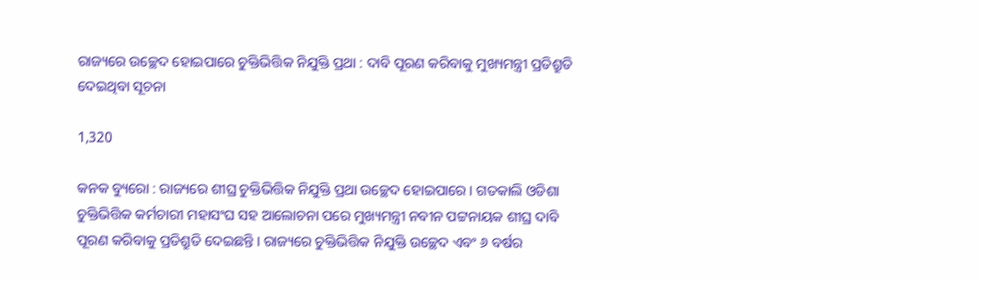ରାଜ୍ୟରେ ଉଚ୍ଛେଦ ହୋଇପାରେ ଚୁକ୍ତିଭିତ୍ତିକ ନିଯୁକ୍ତି ପ୍ରଥା : ଦାବି ପୂରଣ କରିବାକୁ ମୁଖ୍ୟମନ୍ତ୍ରୀ ପ୍ରତିଶ୍ରୁତି ଦେଇଥିବା ସୂଚନା

1,320

କନକ ବ୍ୟୁରୋ : ରାଜ୍ୟରେ ଶୀଘ୍ର ଚୁକ୍ତିଭିତ୍ତିକ ନିଯୁକ୍ତି ପ୍ରଥା ଉଚ୍ଛେଦ ହୋଇପାରେ । ଗତକାଲି ଓଡିଶା ଚୁକ୍ତିଭିତ୍ତିକ କର୍ମଚାରୀ ମହାସଂଘ ସହ ଆଲୋଚନା ପରେ ମୁଖ୍ୟମନ୍ତ୍ରୀ ନବୀନ ପଟ୍ଟନାୟକ ଶୀଘ୍ର ଦାବି ପୂରଣ କରିବାକୁ ପ୍ରତିଶ୍ରୁତି ଦେଇଛନ୍ତି । ରାଜ୍ୟରେ ଚୁକ୍ତିଭିତ୍ତିକ ନିଯୁକ୍ତି ଉଚ୍ଛେଦ ଏବଂ ୬ ବର୍ଷର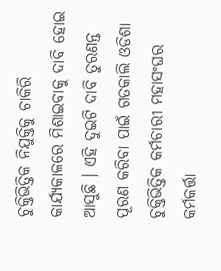ଚୁକ୍ତିଭିତ୍ତିକ ନିଯୁକ୍ତିକୁ ଚାକିରି କାର୍ଯ୍ୟକାଳରେ ମିଶାଇବାକୁ ଦାବି ହୋଇ ଆସୁଛି । ଏହି ଦୁଇଟି ଦାବି ତୁରଣନ୍ତ ପୂରଣ କରିବା ପାଇଁ ଗତକାଲି ଓଡିଶା ଚୁକ୍ତିଭିତ୍ତିକ କର୍ମଚାରୀ ମହାସଂଘର କର୍ମକର୍ତ୍ତା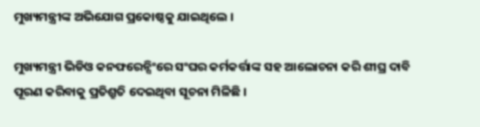ମୁଖ୍ୟମନ୍ତ୍ରୀଙ୍କ ଅଭିଯୋଗ ପ୍ରକୋଷ୍ଠକୁ ଯାଇଥିଲେ ।

ମୁଖ୍ୟମନ୍ତ୍ରୀ ଭିଡିଓ କନଫରେନ୍ସିଂରେ ସଂଘର କର୍ମକର୍ତ୍ତାଙ୍କ ସହ ଆଲୋଚନା କରି ଶୀଘ୍ର ଦାବି ପୂରଣ କରିବାକୁ ପ୍ରତିଶ୍ରୁତି ଦେଇଥିବା ସୂଚନା ମିଳିଛି ।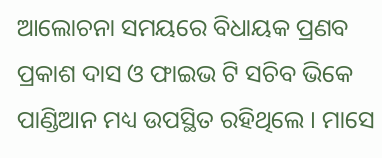ଆଲୋଚନା ସମୟରେ ବିଧାୟକ ପ୍ରଣବ ପ୍ରକାଶ ଦାସ ଓ ଫାଇଭ ଟି ସଚିବ ଭିକେ ପାଣ୍ଡିଆନ ମଧ୍ୟ ଉପସ୍ଥିତ ରହିଥିଲେ । ମାସେ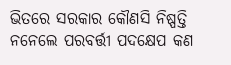ଭିତରେ ସରକାର କୌଣସି ନିଷ୍ପତ୍ତି ନନେଲେ ପରବର୍ତ୍ତୀ ପଦକ୍ଷେପ କଣ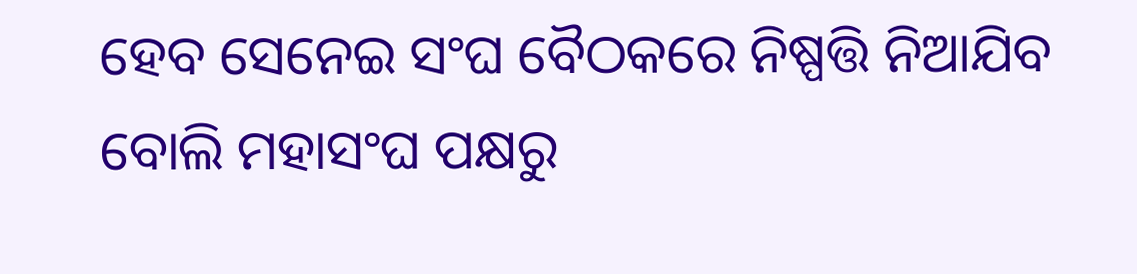ହେବ ସେନେଇ ସଂଘ ବୈଠକରେ ନିଷ୍ପତ୍ତି ନିଆଯିବ ବୋଲି ମହାସଂଘ ପକ୍ଷରୁ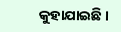କୁହାଯାଇଛି ।